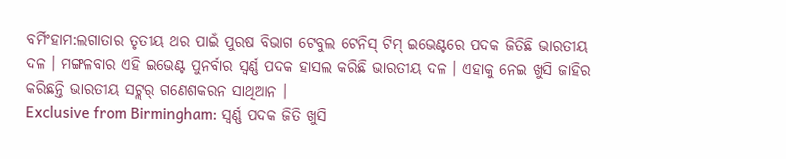ବର୍ମିଂହାମ:ଲଗାତାର ତୃତୀୟ ଥର ପାଇଁ ପୁରଷ ବିଭାଗ ଟେବୁଲ ଟେନିସ୍ ଟିମ୍ ଇଭେଣ୍ଟରେ ପଦକ ଜିତିଛି ଭାରତୀୟ ଦଳ । ମଙ୍ଗଳବାର ଏହି ଇଭେଣ୍ଟ ପୁନର୍ବାର ସ୍ବର୍ଣ୍ଣ ପଦକ ହାସଲ କରିଛି ଭାରତୀୟ ଦଳ । ଏହାକୁ ନେଇ ଖୁସି ଜାହିର କରିଛନ୍ତି ଭାରତୀୟ ସଟ୍ଲର୍ ଗଣେଶକରନ ସାଥିଆନ ।
Exclusive from Birmingham: ସ୍ୱର୍ଣ୍ଣ ପଦକ ଜିତି ଖୁସି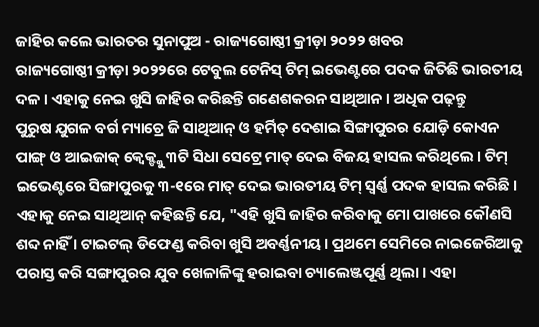ଜାହିର କଲେ ଭାରତର ସୁନାପୁଅ - ରାଜ୍ୟଗୋଷ୍ଠୀ କ୍ରୀଡ଼ା ୨୦୨୨ ଖବର
ରାଜ୍ୟଗୋଷ୍ଠୀ କ୍ରୀଡ଼ା ୨୦୨୨ରେ ଟେବୁଲ ଟେନିସ୍ ଟିମ୍ ଇଭେଣ୍ଟରେ ପଦକ ଜିତିଛି ଭାରତୀୟ ଦଳ । ଏହାକୁ ନେଇ ଖୁସି ଜାହିର କରିଛନ୍ତି ଗଣେଶକରନ ସାଥିଆନ । ଅଧିକ ପଢ଼ନ୍ତୁ
ପୁରୁଷ ଯୁଗଳ ବର୍ଗ ମ୍ୟାଚ୍ରେ ଜି ସାଥିଆନ୍ ଓ ହର୍ମିତ୍ ଦେଶାଇ ସିଙ୍ଗାପୁରର ଯୋଡ଼ି କୋଏନ ପାଙ୍ଗ୍ ଓ ଆଇଜାକ୍ କ୍ବେକ୍ଙ୍କୁ ୩ଟି ସିଧା ସେଟ୍ରେ ମାତ୍ ଦେଇ ବିଜୟ ହାସଲ କରିଥିଲେ । ଟିମ୍ ଇଭେଣ୍ଟରେ ସିଙ୍ଗାପୁରକୁ ୩-୧ରେ ମାତ୍ ଦେଇ ଭାରତୀୟ ଟିମ୍ ସ୍ବର୍ଣ୍ଣ ପଦକ ହାସଲ କରିଛି ।
ଏହାକୁ ନେଇ ସାଥିଆନ୍ କହିଛନ୍ତି ଯେ, "ଏହି ଖୁସି ଜାହିର କରିବାକୁ ମୋ ପାଖରେ କୌଣସି ଶବ୍ଦ ନାହିଁ । ଟାଇଟଲ୍ ଡିଫେଣ୍ଡ କରିବା ଖୁସି ଅବର୍ଣ୍ଣନୀୟ । ପ୍ରଥମେ ସେମିରେ ନାଇଜେରିଆକୁ ପରାସ୍ତ କରି ସଙ୍ଗାପୁରର ଯୁବ ଖେଳାଳିଙ୍କୁ ହରାଇବା ଚ୍ୟାଲେଞ୍ଜପୂର୍ଣ୍ଣ ଥିଲା । ଏହା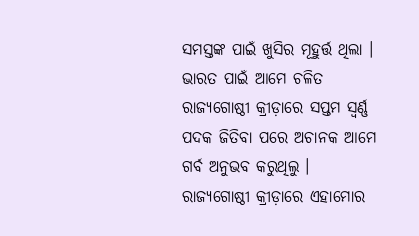ସମସ୍ତଙ୍କ ପାଇଁ ଖୁସିର ମୂହୁର୍ତ୍ତ ଥିଲା । ଭାରତ ପାଇଁ ଆମେ ଚଳିତ ରାଜ୍ୟଗୋଷ୍ଠୀ କ୍ରୀଡ଼ାରେ ସପ୍ତମ ସ୍ବର୍ଣ୍ଣ ପଦକ ଜିତିବା ପରେ ଅଚାନକ ଆମେ ଗର୍ବ ଅନୁଭବ କରୁଥିଲୁ । ରାଜ୍ୟଗୋଷ୍ଠୀ କ୍ରୀଡ଼ାରେ ଏହାମୋର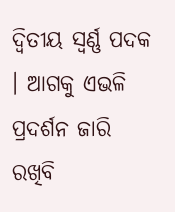ଦ୍ବିତୀୟ ସ୍ବର୍ଣ୍ଣ ପଦକ । ଆଗକୁ ଏଭଳି ପ୍ରଦର୍ଶନ ଜାରି ରଖିବି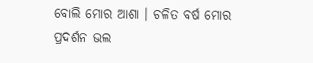ବୋଲି ମୋର ଆଶା । ଚଳିତ ବର୍ଷ ମୋର ପ୍ରଦର୍ଶନ ଭଲ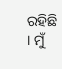ରହିଛି । ମୁଁ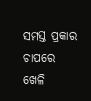ସମସ୍ତ ପ୍ରକାର ଚାପରେ ଖେଳି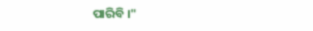ପାରିବି ।"